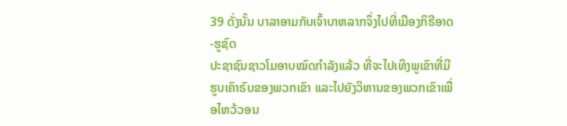39 ດັ່ງນັ້ນ ບາລາອາມກັບເຈົ້າບາຫລາກຈຶ່ງໄປທີ່ເມືອງກິຣີອາດ-ຮູຊົດ
ປະຊາຊົນຊາວໂມອາບໝົດກຳລັງແລ້ວ ທີ່ຈະໄປເທິງພູເຂົາທີ່ມີຮູບເຄົາຣົບຂອງພວກເຂົາ ແລະໄປຍັງວິຫານຂອງພວກເຂົາເພື່ອໄຫວ້ວອນ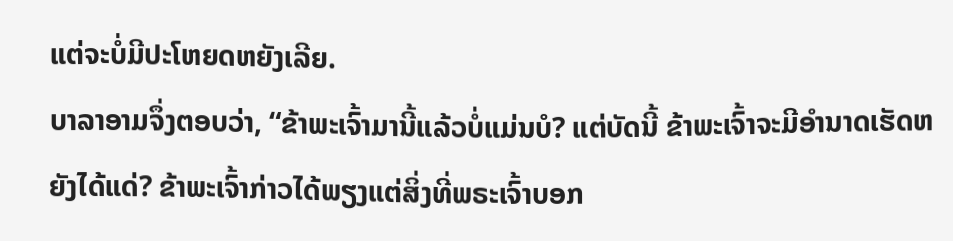ແຕ່ຈະບໍ່ມີປະໂຫຍດຫຍັງເລີຍ.
ບາລາອາມຈຶ່ງຕອບວ່າ, “ຂ້າພະເຈົ້າມານີ້ແລ້ວບໍ່ແມ່ນບໍ? ແຕ່ບັດນີ້ ຂ້າພະເຈົ້າຈະມີອຳນາດເຮັດຫຍັງໄດ້ແດ່? ຂ້າພະເຈົ້າກ່າວໄດ້ພຽງແຕ່ສິ່ງທີ່ພຣະເຈົ້າບອກ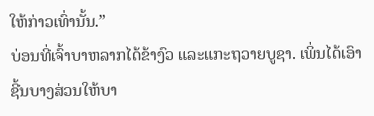ໃຫ້ກ່າວເທົ່ານັ້ນ.”
ບ່ອນທີ່ເຈົ້າບາຫລາກໄດ້ຂ້າງົວ ແລະແກະຖວາຍບູຊາ. ເພິ່ນໄດ້ເອົາຊີ້ນບາງສ່ວນໃຫ້ບາ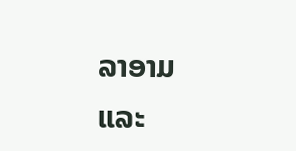ລາອາມ ແລະ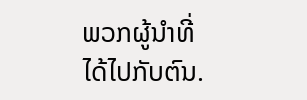ພວກຜູ້ນຳທີ່ໄດ້ໄປກັບຕົນ.